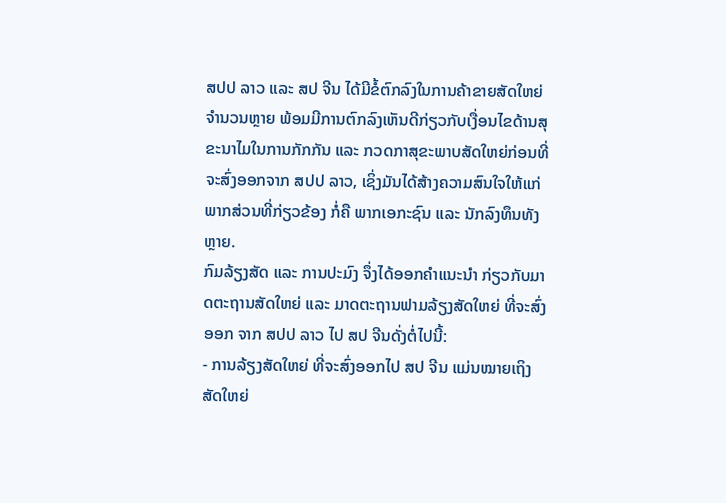ສປປ ລາວ ແລະ ສປ ຈີນ ໄດ້ມີຂໍ້ຕົກລົງໃນການຄ້າຂາຍສັດໃຫຍ່ຈໍານວນຫຼາຍ ພ້ອມມີການຕົກລົງເຫັນດີກ່ຽວກັບເງື່ອນໄຂດ້ານສຸຂະນາໄມໃນການກັກກັນ ແລະ ກວດກາສຸຂະພາບສັດໃຫຍ່ກ່ອນທີ່ຈະສົ່ງອອກຈາກ ສປປ ລາວ, ເຊິ່ງມັນໄດ້ສ້າງຄວາມສົນໃຈໃຫ້ແກ່ພາກສ່ວນທີ່ກ່ຽວຂ້ອງ ກໍ່ຄື ພາກເອກະຊົນ ແລະ ນັກລົງທຶນທັງຫຼາຍ.
ກົມລ້ຽງສັດ ແລະ ການປະມົງ ຈຶ່ງໄດ້ອອກຄໍາແນະນໍາ ກ່ຽວກັບມາດຕະຖານສັດໃຫຍ່ ແລະ ມາດຕະຖານຟາມລ້ຽງສັດໃຫຍ່ ທີ່ຈະສົ່ງອອກ ຈາກ ສປປ ລາວ ໄປ ສປ ຈີນດັ່ງຕໍ່ໄປນີ້:
- ການລ້ຽງສັດໃຫຍ່ ທີ່ຈະສົ່ງອອກໄປ ສປ ຈີນ ແມ່ນໝາຍເຖິງ ສັດໃຫຍ່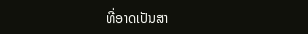ທີ່ອາດເປັນສາ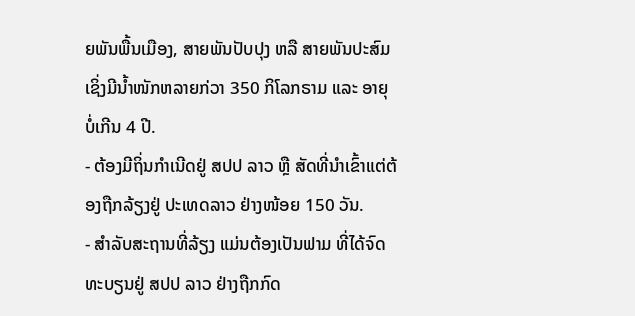ຍພັນພື້ນເມືອງ, ສາຍພັນປັບປຸງ ຫລື ສາຍພັນປະສົມ ເຊິ່ງມີນໍ້າໜັກຫລາຍກ່ວາ 350 ກິໂລກຣາມ ແລະ ອາຍຸບໍ່ເກີນ 4 ປີ.
- ຕ້ອງມີຖິ່ນກໍາເນີດຢູ່ ສປປ ລາວ ຫຼື ສັດທີ່ນໍາເຂົ້າແຕ່ຕ້ອງຖືກລ້ຽງຢູ່ ປະເທດລາວ ຢ່າງໜ້ອຍ 150 ວັນ.
- ສໍາລັບສະຖານທີ່ລ້ຽງ ແມ່ນຕ້ອງເປັນຟາມ ທີ່ໄດ້ຈົດທະບຽນຢູ່ ສປປ ລາວ ຢ່າງຖືກກົດ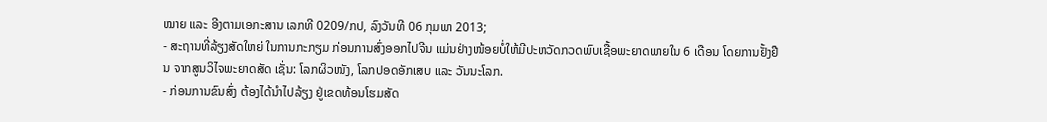ໝາຍ ແລະ ອີງຕາມເອກະສານ ເລກທີ 0209/ກປ, ລົງວັນທີ 06 ກຸມພາ 2013;
- ສະຖານທີ່ລ້ຽງສັດໃຫຍ່ ໃນການກະກຽມ ກ່ອນການສົ່ງອອກໄປຈີນ ແມ່ນຢ່າງໜ້ອຍບໍ່ໃຫ້ມີປະຫວັດກວດພົບເຊື້ອພະຍາດພາຍໃນ 6 ເດືອນ ໂດຍການຢັ້ງຢືນ ຈາກສູນວິໄຈພະຍາດສັດ ເຊັ່ນ: ໂລກຜິວໜັງ, ໂລກປອດອັກເສບ ແລະ ວັນນະໂລກ.
- ກ່ອນການຂົນສົ່ງ ຕ້ອງໄດ້ນໍາໄປລ້ຽງ ຢູ່ເຂດທ້ອນໂຮມສັດ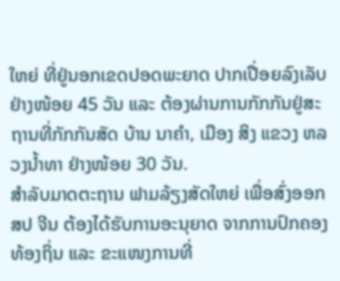ໃຫຍ່ ທີ່ຢູ່ນອກເຂດປອດພະຍາດ ປາກເປື່ອຍລົງເລັບຢ່າງໜ້ອຍ 45 ວັນ ແລະ ຕ້ອງຜ່ານການກັກກັນຢູ່ສະຖານທີ່ກັກກັນສັດ ບ້ານ ນາຄໍາ, ເມືອງ ສິງ ແຂວງ ຫລວງນໍ້າທາ ຢ່າງໜ້ອຍ 30 ວັນ.
ສຳລັບມາດຕະຖານ ຟາມລ້ຽງສັດໃຫຍ່ ເພື່ອສົ່ງອອກ ສປ ຈີນ ຕ້ອງໄດ້ຮັບການອະນຸຍາດ ຈາກການປົກຄອງທ້ອງຖິ່ນ ແລະ ຂະແໜງການທີ່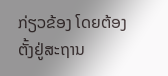ກ່ຽວຂ້ອງ ໂດຍຕ້ອງຕັ້ງຢູ່ສະຖານ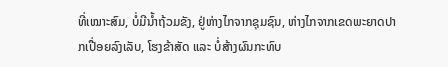ທີ່ເໝາະສົມ, ບໍ່ມີນໍ້າຖ້ວມຂັງ, ຢູ່ຫ່າງໄກຈາກຊຸມຊົນ, ຫ່າງໄກຈາກເຂດພະຍາດປາກເປື່ອຍລົງເລັບ, ໂຮງຂ້າສັດ ແລະ ບໍ່ສ້າງຜົນກະທົບ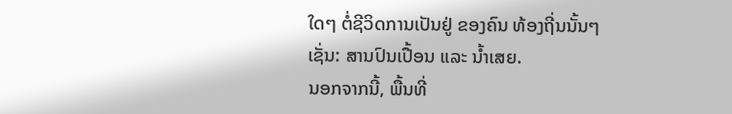ໃດໆ ຕໍ່ຊີວິດການເປັນຢູ່ ຂອງຄົນ ທ້ອງຖີ່ນນັ້ນໆ ເຊັ່ນ: ສານປົນເປື້ອນ ແລະ ນໍ້າເສຍ.
ນອກຈາກນີ້, ພື້ນທີ່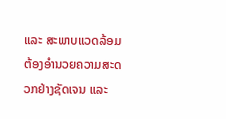ແລະ ສະພາບແວດລ້ອມ ຕ້ອງອໍານວຍຄວາມສະດວກຢ່າງຊັດເຈນ ແລະ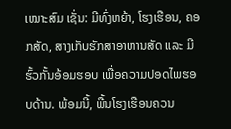ເໝາະສົມ ເຊັ່ນ: ມີທົ່ງຫຍ້າ, ໂຮງເຮືອນ, ຄອກສັດ, ສາງເກັບຮັກສາອາຫານສັດ ແລະ ມີຮົ້ວກັ້ນອ້ອມຮອບ ເພື່ອຄວາມປອດໄພຮອບດ້ານ. ພ້ອມນີ້, ພື້ນໂຮງເຮືອນຄວນ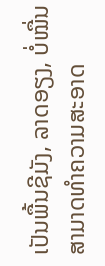ເປັນພື້ນຊີມັງ, ລາດອຽງ, ບໍ່ໝື່ນ ສາມາດທໍາຄວາມສະອາດ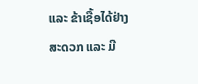ແລະ ຂ້າເຊື້ອໄດ້ຢ່າງສະດວກ ແລະ ມີ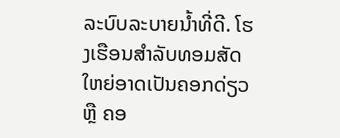ລະບົບລະບາຍນໍ້າທີ່ດີ. ໂຮງເຮືອນສໍາລັບທອມສັດໃຫຍ່ອາດເປັນຄອກດ່ຽວ ຫຼື ຄອ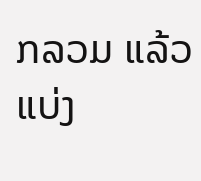ກລວມ ແລ້ວແບ່ງ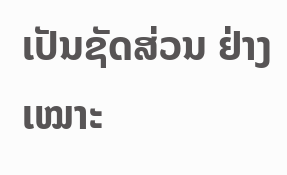ເປັນຊັດສ່ວນ ຢ່າງເໝາະ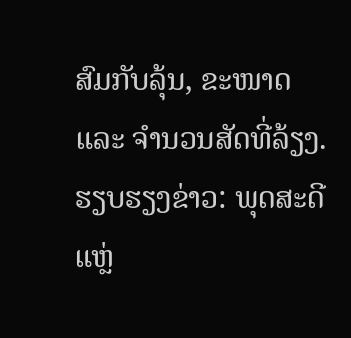ສົມກັບລຸ້ນ, ຂະໜາດ ແລະ ຈໍານວນສັດທີ່ລ້ຽງ.
ຮຽບຮຽງຂ່າວ: ພຸດສະດີ
ແຫຼ່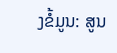ງຂໍ້ມູນ: ສູນ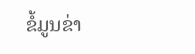ຂໍ້ມູນຂ່າ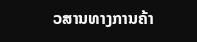ວສານທາງການຄ້າ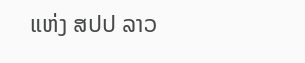ແຫ່ງ ສປປ ລາວ